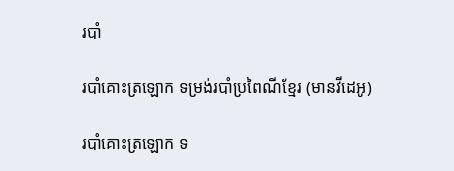របាំ

របាំគោះត្រឡោក ទម្រង់របាំប្រពៃណីខ្មែរ (មានវីដេអូ)

របាំគោះត្រឡោក ទ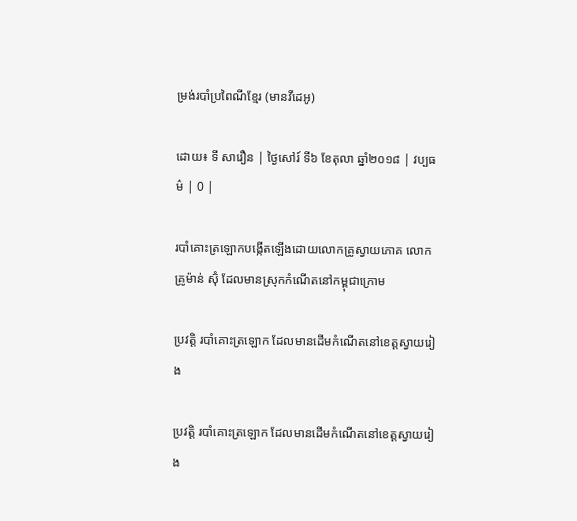ម្រង់របាំប្រពៃណីខ្មែរ (មានវីដេអូ)

ដោយ៖ ទី សារឿន | ថ្ងៃសៅរ៍ ទី៦ ខែតុលា ឆ្នាំ២០១៨ | វប្បធម៌ | 0 |

របាំគោះត្រឡោកបង្កើតឡើងដោយលោកគ្រូស្វាយភោគ លោកគ្រូម៉ាន់ ស៊ុំ ដែលមានស្រុកកំណើតនៅកម្ពុជាក្រោម

ប្រវត្តិ របាំគោះត្រឡោក ដែលមានដើមកំណើតនៅខេត្តស្វាយរៀង

ប្រវត្តិ របាំគោះត្រឡោក ដែលមានដើមកំណើតនៅខេត្តស្វាយរៀង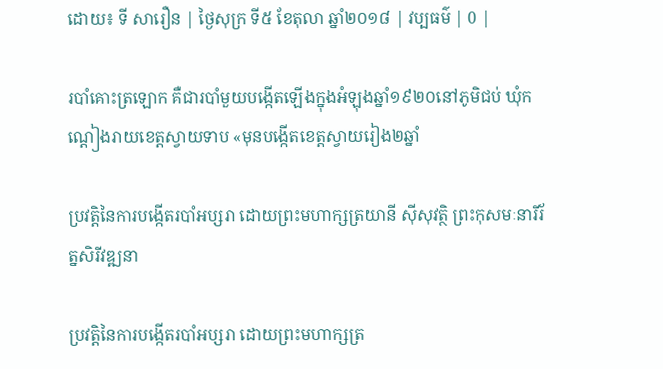ដោយ៖ ទី សារឿន | ថ្ងៃសុក្រ ទី៥ ខែតុលា ឆ្នាំ២០១៨ | វប្បធម៌ | 0 |

របាំគោះត្រឡោក គឺជារបាំមួយបង្កើតឡើងក្នុងអំឡុងឆ្នាំ១៩២០នៅភូមិជប់ ឃុំកណ្តៀងរាយខេត្តស្វាយទាប «មុនបង្កើតខេត្តស្វាយរៀង២ឆ្នាំ

ប្រវត្តិនៃការបង្កើតរបាំអប្សរា ដោយព្រះមហាក្សត្រយានី ស៊ីសុវត្ថិ ព្រះកុសមៈនារីរ័ត្នសិរីវឌ្ឍនា

ប្រវត្តិនៃការបង្កើតរបាំអប្សរា ដោយព្រះមហាក្សត្រ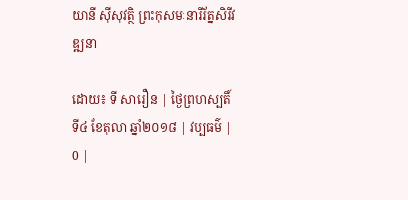យានី ស៊ីសុវត្ថិ ព្រះកុសមៈនារីរ័ត្នសិរីវឌ្ឍនា

ដោយ៖ ទី សារឿន | ថ្ងៃព្រហស្បតិ៍ ទី៤ ខែតុលា ឆ្នាំ២០១៨ | វប្បធម៌ | 0 |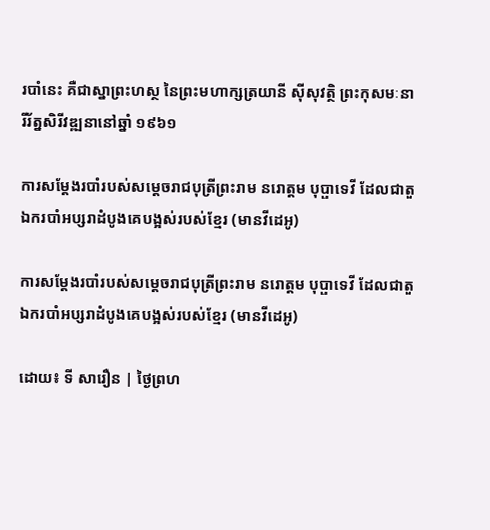របាំនេះ គឺជាស្នាព្រះហស្ថ នៃព្រះមហាក្សត្រយានី ស៊ីសុវត្ថិ ព្រះកុសមៈនារីរ័ត្នសិរីវឌ្ឍនានៅឆ្នាំ ១៩៦១

ការសម្ដែងរបាំរបស់សម្តេចរាជបុត្រីព្រះរាម នរោត្តម បុប្ផាទេវី ដែលជាតួឯករបាំអប្សរាដំបូងគេបង្អស់របស់ខ្មែរ (មានវីដេអូ)

ការសម្ដែងរបាំរបស់សម្តេចរាជបុត្រីព្រះរាម នរោត្តម បុប្ផាទេវី ដែលជាតួឯករបាំអប្សរាដំបូងគេបង្អស់របស់ខ្មែរ (មានវីដេអូ)

ដោយ៖ ទី សារឿន | ថ្ងៃព្រហ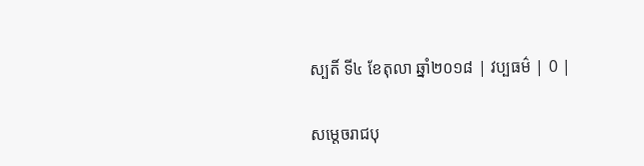ស្បតិ៍ ទី៤ ខែតុលា ឆ្នាំ២០១៨ | វប្បធម៌ | 0 |

សម្តេចរាជបុ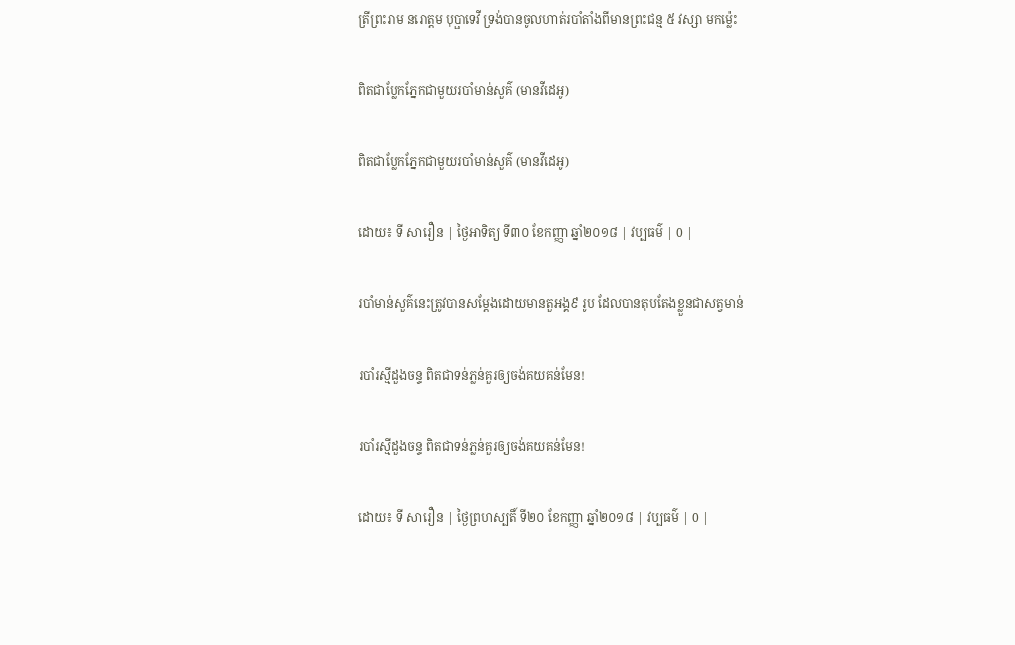ត្រីព្រះរាម នរោត្តម បុប្ផាទេវី ទ្រង់បានចូលហាត់របាំតាំងពីមានព្រះជន្ម ៥ វស្សា មកម្ល៉េះ

ពិតជាប្លែកភ្នែកជាមួយរបាំមាន់សួគ៌ (មានវីដេអូ)

ពិតជាប្លែកភ្នែកជាមួយរបាំមាន់សួគ៌ (មានវីដេអូ)

ដោយ៖ ទី សារឿន | ថ្ងៃអាទិត្យ ទី៣០ ខែកញ្ញា ឆ្នាំ២០១៨ | វប្បធម៌ | 0 |

របាំមាន់សួគ៌នេះត្រូវបានសម្ដែងដោយមានតួអង្គ៩ រូប ដែលបានតុបតែងខ្លួនជាសត្វមាន់

របាំរស្មីដួងចន្ទ ពិតជាទន់ភ្លន់គួរឲ្យចង់គយគន់មែន!

របាំរស្មីដួងចន្ទ ពិតជាទន់ភ្លន់គួរឲ្យចង់គយគន់មែន!

ដោយ៖ ទី សារឿន | ថ្ងៃព្រហស្បតិ៍ ទី២០ ខែកញ្ញា ឆ្នាំ២០១៨ | វប្បធម៌ | 0 |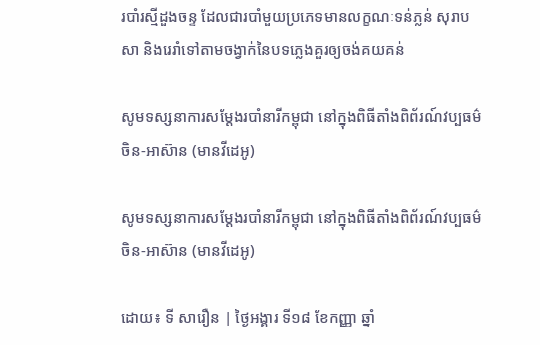របាំរស្មីដួងចន្ទ ដែលជារបាំមួយប្រភេទមានលក្ខណៈទន់ភ្លន់ សុរាបសា និងរេរាំទៅតាមចង្វាក់នៃបទភ្លេងគួរឲ្យចង់គយគន់

សូមទស្សនាការសម្ដែងរបាំនារីកម្ពុជា នៅក្នុងពិធីតាំងពិព័រណ៍វប្បធម៌ចិន-អាស៊ាន (មានវីដេអូ)

សូមទស្សនាការសម្ដែងរបាំនារីកម្ពុជា នៅក្នុងពិធីតាំងពិព័រណ៍វប្បធម៌ចិន-អាស៊ាន (មានវីដេអូ)

ដោយ៖ ទី សារឿន | ថ្ងៃអង្គារ ទី១៨ ខែកញ្ញា ឆ្នាំ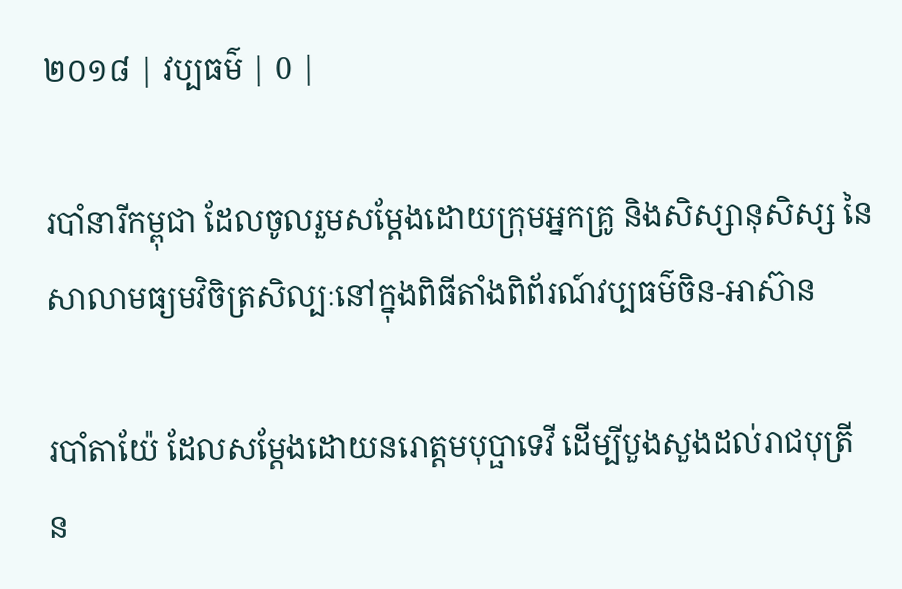២០១៨ | វប្បធម៌ | 0 |

របាំនារីកម្ពុជា ដែលចូលរួមសម្ដែងដោយក្រុមអ្នកគ្រូ និងសិស្សានុសិស្ស នៃសាលាមធ្យមវិចិត្រសិល្បៈនៅក្នុងពិធីតាំងពិព័រណ៍វប្បធម៌ចិន-អាស៊ាន

របាំតាយ៉ែ ដែលសម្តែងដោយនរោត្តមបុប្ផាទេវី ដើម្បីបួងសួងដល់រាជបុត្រី ន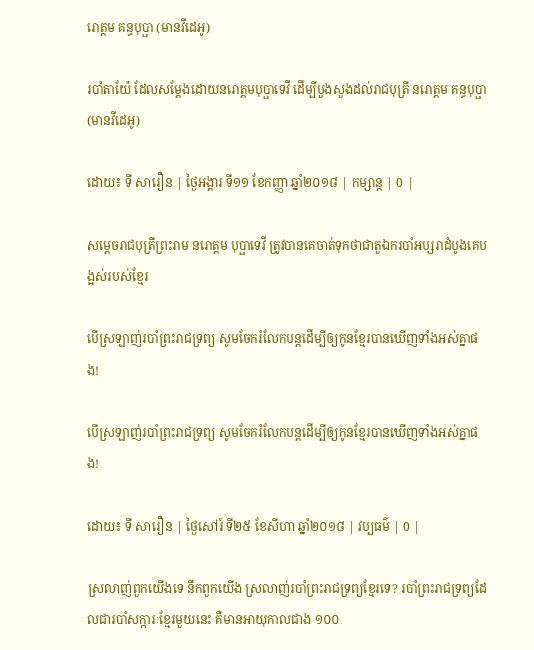រោត្តម គន្ធបុប្ផា (មានវីដេអូ)

របាំតាយ៉ែ ដែលសម្តែងដោយនរោត្តមបុប្ផាទេវី ដើម្បីបួងសួងដល់រាជបុត្រី នរោត្តម គន្ធបុប្ផា (មានវីដេអូ)

ដោយ៖ ទី សារឿន | ថ្ងៃអង្គារ ទី១១ ខែកញ្ញា ឆ្នាំ២០១៨ | កម្សាន្ត | 0 |

សម្តេចរាជបុត្រីព្រះរាម នរោត្តម បុប្ផាទេវី ត្រូវបានគេចាត់ទុកថាជាតួឯករបាំអប្សរាដំបូងគេបង្អស់របស់ខ្មែរ

បើស្រឡាញ់របាំព្រះរាជទ្រព្យ សូមចែករំលែកបន្តដើម្បីឲ្យកូនខ្មែរបានឃើញទាំងអស់គ្នាផង!

បើស្រឡាញ់របាំព្រះរាជទ្រព្យ សូមចែករំលែកបន្តដើម្បីឲ្យកូនខ្មែរបានឃើញទាំងអស់គ្នាផង!

ដោយ៖ ទី សារឿន | ថ្ងៃសៅរ៍ ទី២៥ ខែសីហា ឆ្នាំ២០១៨ | វប្បធម៌ | 0 |

ស្រលាញ់ពួកយើងទេ នឹកពួកយើង ស្រលាញ់របាំព្រះរាជទ្រព្យខ្មែរទេ? របាំព្រះរាជទ្រព្យដែលជារបាំសក្ការៈខែ្មរមួយនេះ គឺមានអាយុកាលជាង ១០០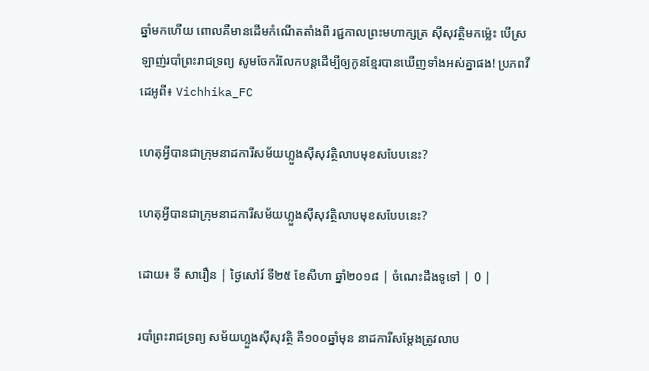ឆ្នាំមកហើយ ពោលគឺមានដើមកំណើតតាំងពី រជ្ជកាលព្រះមហាក្សត្រ សុីសុវត្ថិមកម៉្លេះ បើស្រឡាញ់របាំព្រះរាជទ្រព្យ សូមចែករំលែកបន្តដើម្បីឲ្យកូនខ្មែរបានឃើញទាំងអស់គ្នាផង! ប្រភពវីដេអូពី៖ Vichhika_FC

ហេតុអ្វីបានជាក្រុមនាដការីសម័យហ្លួងស៊ីសុវត្ថិលាបមុខសបែបនេះ?

ហេតុអ្វីបានជាក្រុមនាដការីសម័យហ្លួងស៊ីសុវត្ថិលាបមុខសបែបនេះ?

ដោយ៖ ទី សារឿន | ថ្ងៃសៅរ៍ ទី២៥ ខែសីហា ឆ្នាំ២០១៨ | ចំណេះដឹងទូទៅ | 0 |

របាំព្រះរាជទ្រព្យ សម័យហ្លួងស៊ីសុវត្ថិ គឺ១០០ឆ្នាំមុន នាដការីសម្តែងត្រូវលាប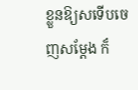ខ្លួនឱ្យសទើបចេញសម្តែង ក៏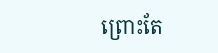ព្រោះតែ